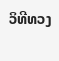ວິທີທວງ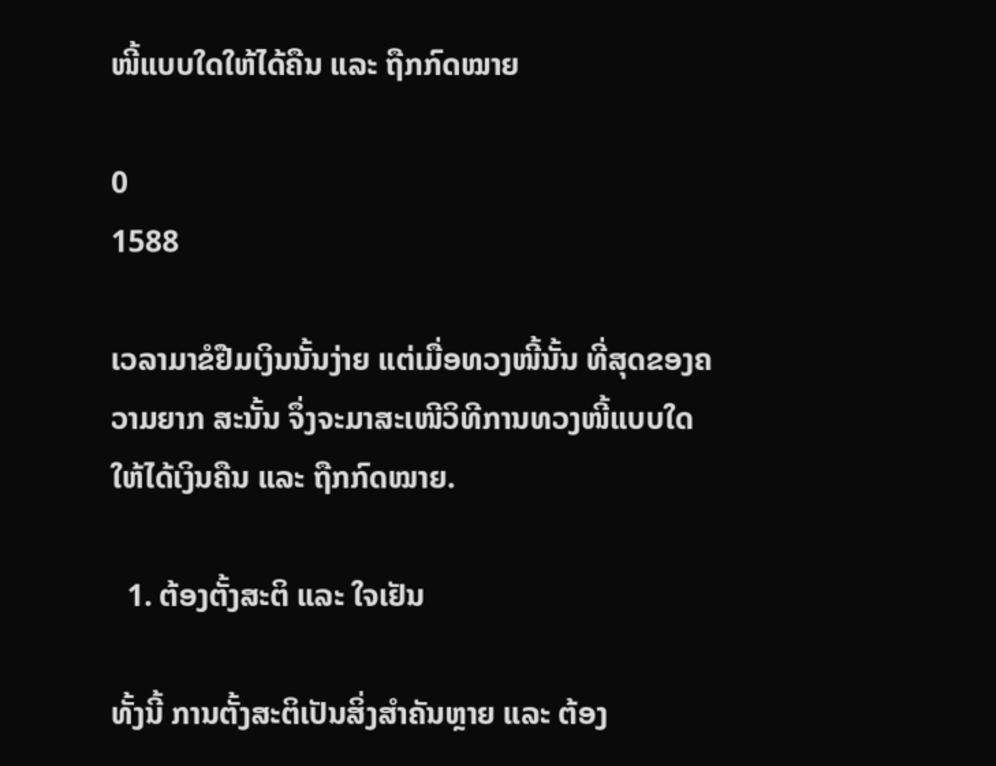ໜີ້ແບບໃດໃຫ້ໄດ້ຄືນ ແລະ ຖືກກົດໝາຍ

0
1588

ເວລາມາຂໍຢືມເງິນນັ້ນງ່າຍ ແຕ່ເມື່ອທວງໜີ້ນັ້ນ ທີ່ສຸດຂອງຄວາມຍາກ ສະນັ້ນ ຈຶ່ງຈະມາສະເໜີວິທີການທວງໜີ້ແບບໃດ ໃຫ້ໄດ້ເງິນຄືນ ແລະ ຖືກກົດໝາຍ.

  1. ຕ້ອງຕັ້ງສະຕິ ແລະ ໃຈເຢັນ

ທັ້ງນີ້ ການຕັ້ງສະຕິເປັນສິ່ງສຳຄັນຫຼາຍ ແລະ ຕ້ອງ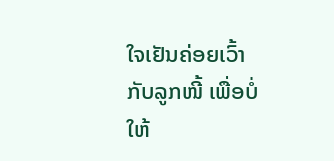ໃຈເຢັນຄ່ອຍເວົ້າກັບລູກໜີ້ ເພື່ອບໍ່ໃຫ້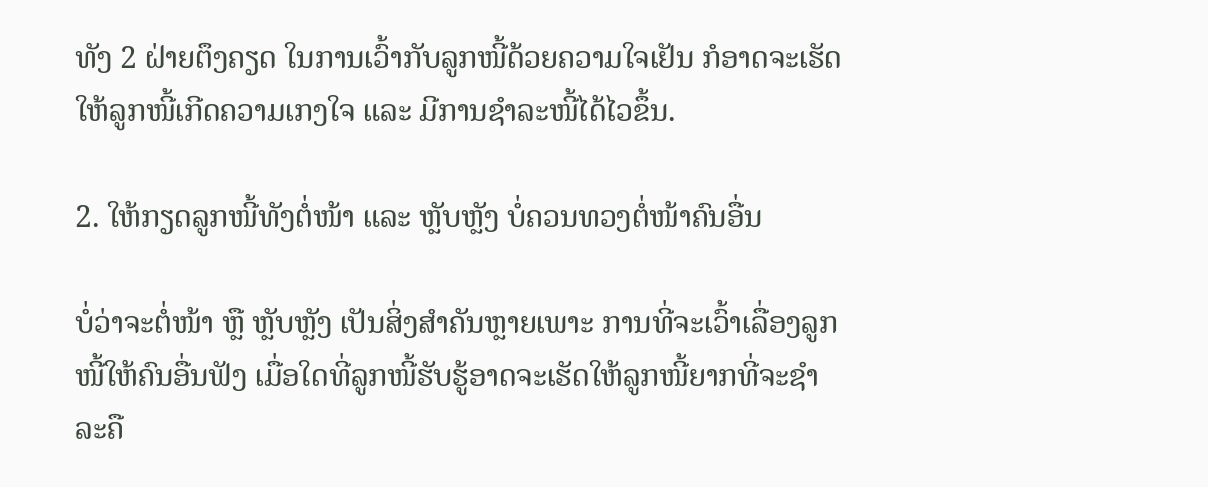ທັງ 2 ຝ່າຍຕຶງຄຽດ ໃນການເວົ້າກັບລູກໜີ້ດ້ວຍຄວາມໃຈເຢັນ ກໍອາດຈະເຮັດໃຫ້ລູກໜີ້ເກີດຄວາມເກງໃຈ ແລະ ມີການຊຳລະໜີ້ໄດ້ໄວຂຶ້ນ.

2. ໃຫ້ກຽດລູກໜີ້ທັງຕໍ່ໜ້າ ແລະ ຫຼັບຫຼັງ ບໍ່ຄວນທວງຕໍ່ໜ້າຄົນອື່ນ

ບໍ່ວ່າຈະຕໍ່ໜ້າ ຫຼື ຫຼັບຫຼັງ ເປັນສິ່ງສຳຄັນຫຼາຍເພາະ ການທີ່ຈະເວົ້າເລື່ອງລູກໜີ້ໃຫ້ຄົນອື່ນຟັງ ເມື່ອໃດທີ່ລູກໜີ້ຮັບຮູ້ອາດຈະເຮັດໃຫ້ລູກໜີ້ຍາກທີ່ຈະຊຳລະຄື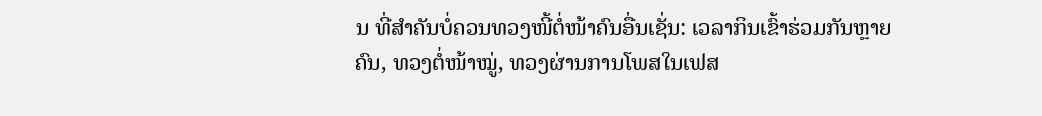ນ ທີ່ສຳຄັນບໍ່ຄວນທວງໜີ້ຕໍ່ໜ້າຄົນອື່ນເຊັ່ນ: ເວລາກິນເຂົ້າຮ່ວມກັນຫຼາຍຄົນ, ທວງຕໍ່ໜ້າໝູ່, ທວງຜ່ານການໂພສໃນເຟສ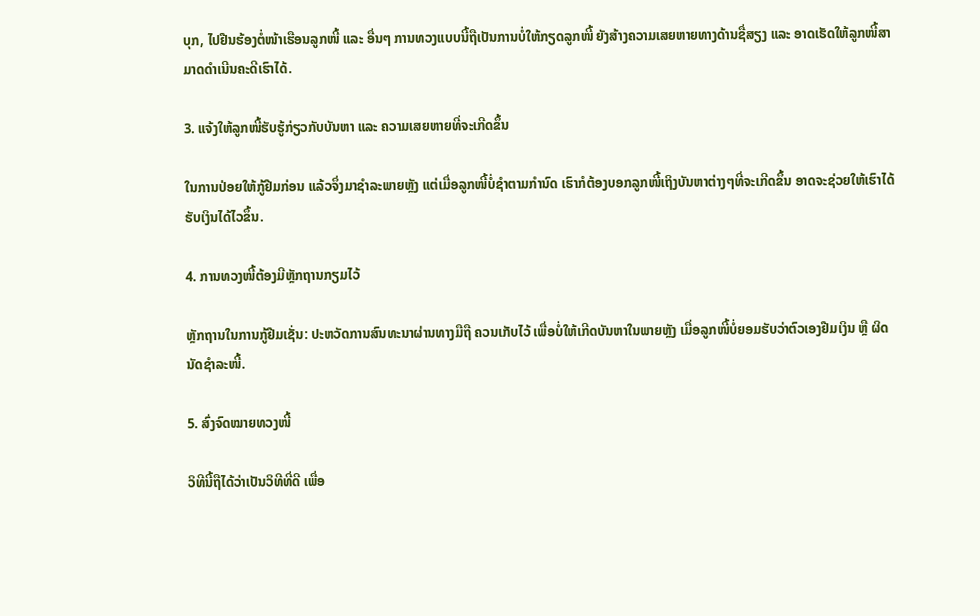ບຸກ, ໄປຢືນຮ້ອງຕໍ່ໜ້າເຮືອນລູກໜີ້ ແລະ ອື່ນໆ ການທວງແບບນີ້ຖືເປັນການບໍ່ໃຫ້ກຽດລູກໜີ້ ຍັງສ້າງຄວາມເສຍຫາຍທາງດ້ານຊື່ສຽງ ແລະ ອາດເຮັດໃຫ້ລູກໜີ້ສາມາດດຳເນີນຄະດີເຮົາໄດ້.

3. ແຈ້ງໃຫ້ລູກໜີ້ຮັບຮູ້ກ່ຽວກັບບັນຫາ ແລະ ຄວາມເສຍຫາຍທີ່ຈະເກີດຂຶ້ນ

ໃນການປ່ອຍໃຫ້ກູ້ຢືມກ່ອນ ແລ້ວຈຶ່ງມາຊຳລະພາຍຫຼັງ ແຕ່ເມື່ອລູກໜີ້ບໍ່ຊຳຕາມກຳນົດ ເຮົາກໍຕ້ອງບອກລູກໜີ້ເຖິງບັນຫາຕ່າງໆທີ່ຈະເກີດຂຶ້ນ ອາດຈະຊ່ວຍໃຫ້ເຮົາໄດ້ຮັບເງິນໄດ້ໄວຂຶ້ນ.

4. ການທວງໜີ້ຕ້ອງມີຫຼັກຖານກຽມໄວ້

ຫຼັກຖານໃນການກູ້ຢືມເຊັ່ນ: ປະຫວັດການສົນທະນາຜ່ານທາງມືຖື ຄວນເກັບໄວ້ ເພື່ອບໍ່ໃຫ້ເກີດບັນຫາໃນພາຍຫຼັງ ເມື່ອລູກໜີ້ບໍ່ຍອມຮັບວ່າຕົວເອງຢືມເງິນ ຫຼື ຜິດນັດຊຳລະໜີ້.

5. ສົ່ງຈົດໝາຍທວງໜີ້

ວິທີນີ້ຖືໄດ້ວ່າເປັນວິທີທີ່ດີ ເພື່ອ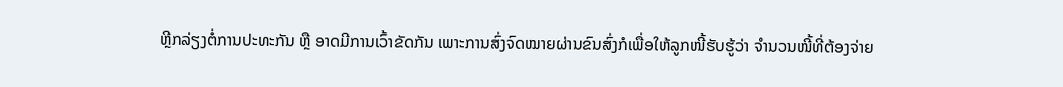ຫຼີກລ່ຽງຕໍ່ການປະທະກັນ ຫຼື ອາດມີການເວົ້າຂັດກັນ ເພາະການສົ່ງຈົດໝາຍຜ່ານຂົນສົ່ງກໍເພື່ອໃຫ້ລູກໜີ້ຮັບຮູ້ວ່າ ຈຳນວນໜີ້ທີ່ຕ້ອງຈ່າຍ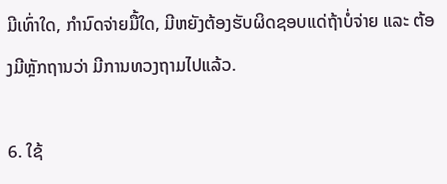ມີເທົ່າໃດ, ກຳນົດຈ່າຍມື້ໃດ, ມີຫຍັງຕ້ອງຮັບຜິດຊອບແດ່ຖ້າບໍ່ຈ່າຍ ແລະ ຕ້ອງມີຫຼັກຖານວ່າ ມີການທວງຖາມໄປແລ້ວ.

6. ໃຊ້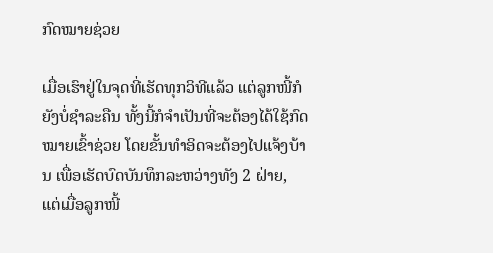ກົດໝາຍຊ່ວຍ

ເມື່ອເຮົາຢູ່ໃນຈຸດທີ່ເຮັດທຸກວິທີແລ້ວ ແຕ່ລູກໜີ້ກໍຍັງບໍ່ຊຳລະຄືນ ທັ້ງນີ້ກໍຈຳເປັນທີ່ຈະຕ້ອງໄດ້ໃຊ້ກົດໝາຍເຂົ້າຊ່ວຍ ໂດຍຂັ້ນທຳອິດຈະຕ້ອງໄປແຈ້ງບ້ານ ເພື່ອເຮັດບົດບັນທຶກລະຫວ່າງທັງ 2 ຝ່າຍ, ແຕ່ເມື່ອລູກໜີ້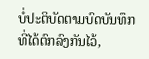ບໍ່ປະຕິບັດຕາມບົດບັນທຶກທີ່ໄດ້ຕົກລົງກັນໄວ້,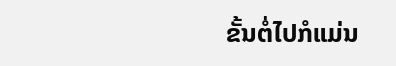ຂັ້ນຕໍ່ໄປກໍແມ່ນ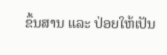ຂຶ້ນສານ ແລະ ປ່ອຍໃຫ້ເປັນ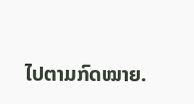ໄປຕາມກົດໝາຍ.